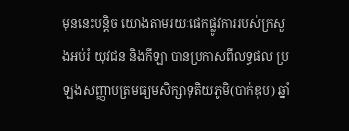មុននេះបន្តិច យោងតាមរយៈផេកផ្លូវការរបស់ក្រសួងអប់រំ យុវជន និងកីឡា បានប្រកាសពីលទ្ធផល ប្រឡងសញ្ញាបត្រមធ្យមសិក្សាទុតិយភូមិ(បាក់ឌុប) ឆ្នាំ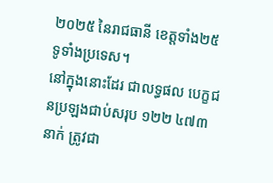២០២៥ នៃរាជធានី ខេត្តទាំង២៥ ទូទាំងប្រទេស។
នៅក្នុងនោះដែរ ជាលទ្ធផល បេក្ខជនប្រឡងជាប់សរុប ១២២ ៤៧៣នាក់ ត្រូវជា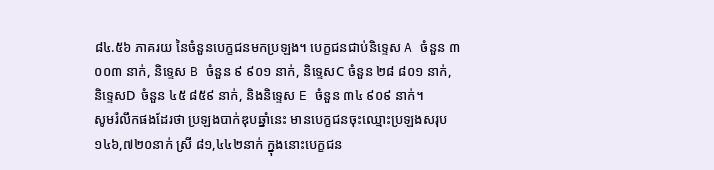៨៤.៥៦ ភាគរយ នៃចំនួនបេក្ខជនមកប្រឡង។ បេក្ខជនជាប់និទ្ទេស A ចំនួន ៣ ០០៣ នាក់, និទ្ទេស B ចំនួន ៩ ៩០១ នាក់, និទ្ទេសC ចំនួន ២៨ ៨០១ នាក់, និទ្ទេសD ចំនួន ៤៥ ៨៥៩ នាក់, និងនិទ្ទេស E ចំនួន ៣៤ ៩០៩ នាក់។
សូមរំលឹកផងដែរថា ប្រឡងបាក់ឌុបឆ្នាំនេះ មានបេក្ខជនចុះឈ្មោះប្រឡងសរុប ១៤៦,៧២០នាក់ ស្រី ៨១,៤៤២នាក់ ក្នុងនោះបេក្ខជន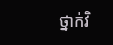ថ្នាក់វិ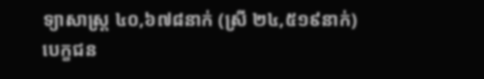ទ្យាសាស្ត្រ ៤០,៦៧៨នាក់ (ស្រី ២៤,៥១៩នាក់) បេក្ខជន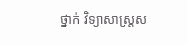ថ្នាក់ វិទ្យាសាស្ត្រស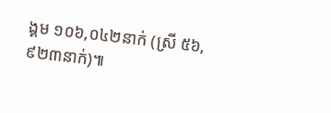ង្គម ១០៦,០៤២នាក់ (ស្រី ៥៦,៩២៣នាក់)៕